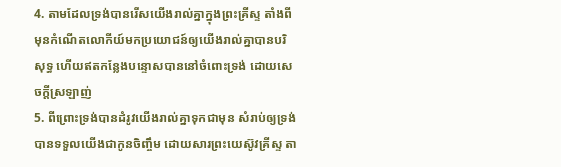4. តាមដែលទ្រង់បានរើសយើងរាល់គ្នាក្នុងព្រះគ្រីស្ទ តាំងពីមុនកំណើតលោកីយ៍មកប្រយោជន៍ឲ្យយើងរាល់គ្នាបានបរិសុទ្ធ ហើយឥតកន្លែងបន្ទោសបាននៅចំពោះទ្រង់ ដោយសេចក្តីស្រឡាញ់
5. ពីព្រោះទ្រង់បានដំរូវយើងរាល់គ្នាទុកជាមុន សំរាប់ឲ្យទ្រង់បានទទួលយើងជាកូនចិញ្ចឹម ដោយសារព្រះយេស៊ូវគ្រីស្ទ តា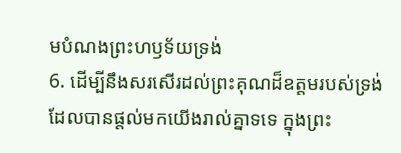មបំណងព្រះហឫទ័យទ្រង់
6. ដើម្បីនឹងសរសើរដល់ព្រះគុណដ៏ឧត្តមរបស់ទ្រង់ ដែលបានផ្តល់មកយើងរាល់គ្នាទទេ ក្នុងព្រះ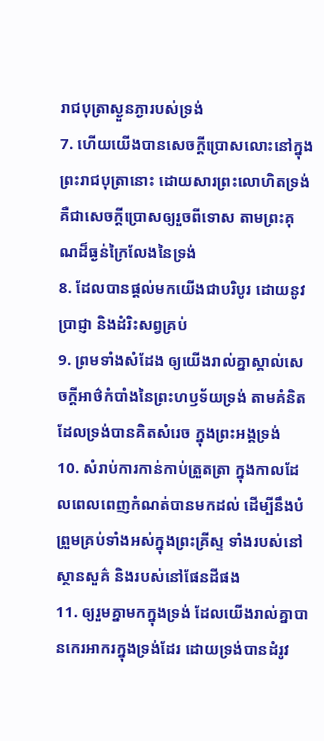រាជបុត្រាស្ងួនភ្ងារបស់ទ្រង់
7. ហើយយើងបានសេចក្តីប្រោសលោះនៅក្នុងព្រះរាជបុត្រានោះ ដោយសារព្រះលោហិតទ្រង់ គឺជាសេចក្តីប្រោសឲ្យរួចពីទោស តាមព្រះគុណដ៏ធ្ងន់ក្រៃលែងនៃទ្រង់
8. ដែលបានផ្តល់មកយើងជាបរិបូរ ដោយនូវប្រាជ្ញា និងដំរិះសព្វគ្រប់
9. ព្រមទាំងសំដែង ឲ្យយើងរាល់គ្នាស្គាល់សេចក្តីអាថ៌កំបាំងនៃព្រះហឫទ័យទ្រង់ តាមគំនិតដែលទ្រង់បានគិតសំរេច ក្នុងព្រះអង្គទ្រង់
10. សំរាប់ការកាន់កាប់ត្រួតត្រា ក្នុងកាលដែលពេលពេញកំណត់បានមកដល់ ដើម្បីនឹងបំព្រួមគ្រប់ទាំងអស់ក្នុងព្រះគ្រីស្ទ ទាំងរបស់នៅស្ថានសួគ៌ និងរបស់នៅផែនដីផង
11. ឲ្យរួមគ្នាមកក្នុងទ្រង់ ដែលយើងរាល់គ្នាបានកេរអាករក្នុងទ្រង់ដែរ ដោយទ្រង់បានដំរូវ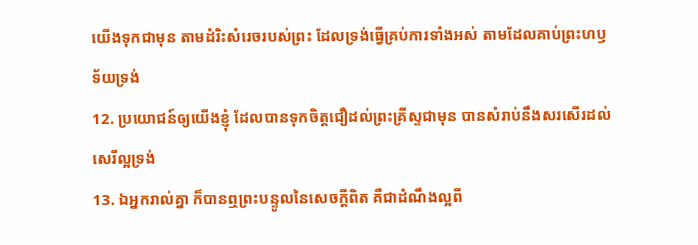យើងទុកជាមុន តាមដំរិះសំរេចរបស់ព្រះ ដែលទ្រង់ធ្វើគ្រប់ការទាំងអស់ តាមដែលគាប់ព្រះហឫទ័យទ្រង់
12. ប្រយោជន៍ឲ្យយើងខ្ញុំ ដែលបានទុកចិត្តជឿដល់ព្រះគ្រីស្ទជាមុន បានសំរាប់នឹងសរសើរដល់សេរីល្អទ្រង់
13. ឯអ្នករាល់គ្នា ក៏បានឮព្រះបន្ទូលនៃសេចក្តីពិត គឺជាដំណឹងល្អពី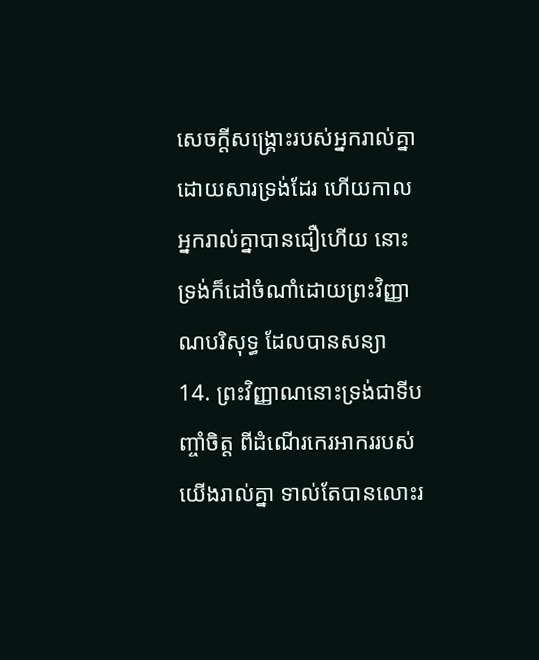សេចក្តីសង្គ្រោះរបស់អ្នករាល់គ្នាដោយសារទ្រង់ដែរ ហើយកាលអ្នករាល់គ្នាបានជឿហើយ នោះទ្រង់ក៏ដៅចំណាំដោយព្រះវិញ្ញាណបរិសុទ្ធ ដែលបានសន្យា
14. ព្រះវិញ្ញាណនោះទ្រង់ជាទីបញ្ចាំចិត្ត ពីដំណើរកេរអាកររបស់យើងរាល់គ្នា ទាល់តែបានលោះរ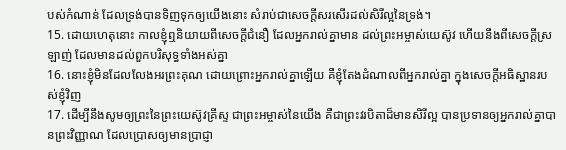បស់កំណាន់ ដែលទ្រង់បានទិញទុកឲ្យយើងនោះ សំរាប់ជាសេចក្តីសរសើរដល់សិរីល្អនៃទ្រង់។
15. ដោយហេតុនោះ កាលខ្ញុំឮនិយាយពីសេចក្តីជំនឿ ដែលអ្នករាល់គ្នាមាន ដល់ព្រះអម្ចាស់យេស៊ូវ ហើយនឹងពីសេចក្តីស្រឡាញ់ ដែលមានដល់ពួកបរិសុទ្ធទាំងអស់គ្នា
16. នោះខ្ញុំមិនដែលលែងអរព្រះគុណ ដោយព្រោះអ្នករាល់គ្នាឡើយ គឺខ្ញុំតែងដំណាលពីអ្នករាល់គ្នា ក្នុងសេចក្តីអធិស្ឋានរបស់ខ្ញុំវិញ
17. ដើម្បីនឹងសូមឲ្យព្រះនៃព្រះយេស៊ូវគ្រីស្ទ ជាព្រះអម្ចាស់នៃយើង គឺជាព្រះវរបិតាដ៏មានសិរីល្អ បានប្រទានឲ្យអ្នករាល់គ្នាបានព្រះវិញ្ញាណ ដែលប្រោសឲ្យមានប្រាជ្ញា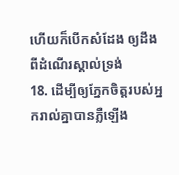ហើយក៏បើកសំដែង ឲ្យដឹងពីដំណើរស្គាល់ទ្រង់
18. ដើម្បីឲ្យភ្នែកចិត្តរបស់អ្នករាល់គ្នាបានភ្លឺឡើង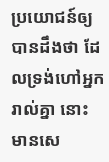ប្រយោជន៍ឲ្យបានដឹងថា ដែលទ្រង់ហៅអ្នករាល់គ្នា នោះមានសេ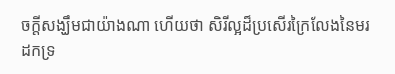ចក្តីសង្ឃឹមជាយ៉ាងណា ហើយថា សិរីល្អដ៏ប្រសើរក្រៃលែងនៃមរដកទ្រ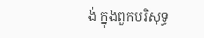ង់ ក្នុងពួកបរិសុទ្ធ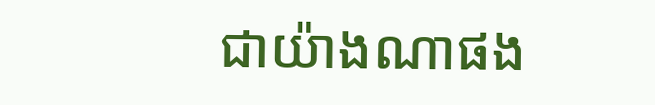ជាយ៉ាងណាផង